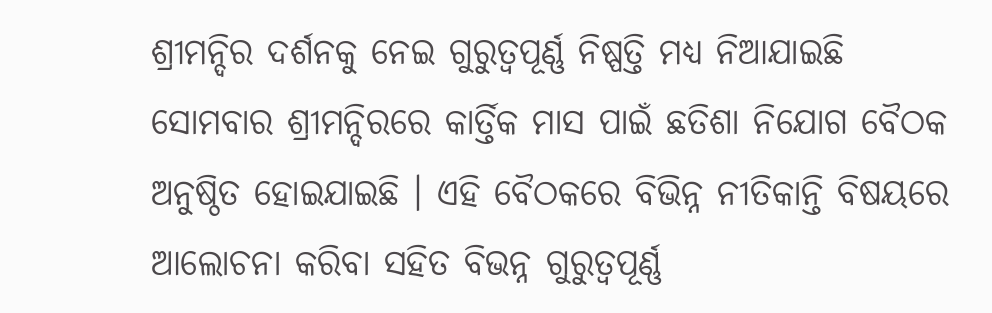ଶ୍ରୀମନ୍ଦିର ଦର୍ଶନକୁ ନେଇ ଗୁରୁତ୍ୱପୂର୍ଣ୍ଣ ନିଷ୍ପତ୍ତି ମଧ୍ୟ ନିଆଯାଇଛି
ସୋମବାର ଶ୍ରୀମନ୍ଦିରରେ କାର୍ତ୍ତିକ ମାସ ପାଇଁ ଛତିଶା ନିଯୋଗ ବୈଠକ ଅନୁଷ୍ଠିତ ହୋଇଯାଇଛି । ଏହି ବୈଠକରେ ବିଭିନ୍ନ ନୀତିକାନ୍ତି ବିଷୟରେ ଆଲୋଚନା କରିବା ସହିତ ବିଭନ୍ନ ଗୁରୁତ୍ୱପୂର୍ଣ୍ଣ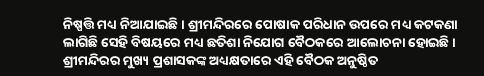ନିଷ୍ପତ୍ତି ମଧ୍ୟ ନିଆଯାଇଛି । ଶ୍ରୀମନ୍ଦିରରେ ପୋଷାକ ପରିଧାନ ଉପରେ ମଧ୍ୟ କଟକଣା ଲାଗିଛି ସେହି ବିଷୟରେ ମଧ୍ୟ ଛତିଶା ନିଯୋଗ ବୈଠକରେ ଆଲୋଚନା ହୋଇଛି । ଶ୍ରୀମନ୍ଦିରର ମୁଖ୍ୟ ପ୍ରଶାସକଙ୍କ ଅଧ୍ୟକ୍ଷତାରେ ଏହି ବୈଠକ ଅନୁଷ୍ଠିତ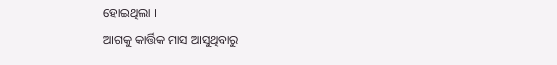ହୋଇଥିଲା ।
ଆଗକୁ କାର୍ତ୍ତିକ ମାସ ଆସୁଥିବାରୁ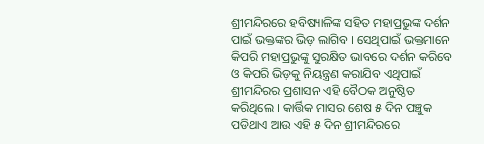ଶ୍ରୀମନ୍ଦିରରେ ହବିଷ୍ୟାଳିଙ୍କ ସହିତ ମହାପ୍ରଭୁଙ୍କ ଦର୍ଶନ ପାଇଁ ଭକ୍ତଙ୍କର ଭିଡ଼ ଲାଗିବ । ସେଥିପାଇଁ ଭକ୍ତମାନେ କିପରି ମହାପ୍ରଭୁଙ୍କୁ ସୁରକ୍ଷିତ ଭାବରେ ଦର୍ଶନ କରିବେ ଓ କିପରି ଭିଡ଼କୁ ନିୟନ୍ତ୍ରଣ କରାଯିବ ଏଥିପାଇଁ ଶ୍ରୀମନ୍ଦିରର ପ୍ରଶାସନ ଏହି ବୈଠକ ଅନୁଷ୍ଠିତ କରିଥିଲେ । କାର୍ତ୍ତିକ ମାସର ଶେଷ ୫ ଦିନ ପଞ୍ଚୁକ ପଡିଥାଏ ଆଉ ଏହି ୫ ଦିନ ଶ୍ରୀମନ୍ଦିରରେ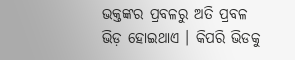ଭକ୍ତଙ୍କର ପ୍ରବଳରୁ ଅତି ପ୍ରବଳ ଭିଡ଼ ହୋଇଥାଏ । କିପରି ଭିଡକୁ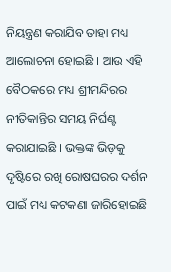ନିୟନ୍ତ୍ରଣ କରାଯିବ ତାହା ମଧ୍ୟ ଆଲୋଚନା ହୋଇଛି । ଆଉ ଏହି ବୈଠକରେ ମଧ୍ୟ ଶ୍ରୀମନ୍ଦିରର ନୀତିକାନ୍ତିର ସମୟ ନିର୍ଘଣ୍ଟ କରାଯାଇଛି । ଭକ୍ତଙ୍କ ଭିଡ଼କୁ ଦୃଷ୍ଟିରେ ରଖି ରୋଷଘରର ଦର୍ଶନ ପାଇଁ ମଧ୍ୟ କଟକଣା ଜାରିହୋଇଛି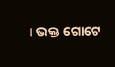। ଭକ୍ତ ଗୋଟେ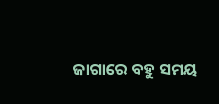ଜାଗାରେ ବହୁ ସମୟ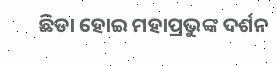ଛିଡା ହୋଇ ମହାପ୍ରଭୁଙ୍କ ଦର୍ଶନ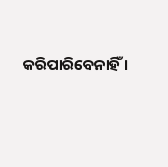କରିପାରିବେନାହିଁ ।